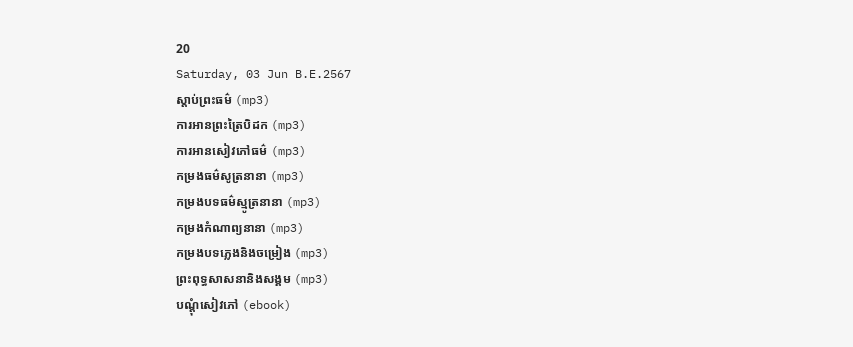20
Saturday, 03 Jun B.E.2567
ស្តាប់ព្រះធម៌ (mp3)
ការអានព្រះត្រៃបិដក (mp3)
ការអានសៀវភៅធម៌ (mp3)
កម្រងធម៌សូត្រនានា (mp3)
កម្រងបទធម៌ស្មូត្រនានា (mp3)
កម្រងកំណាព្យនានា (mp3)
កម្រងបទភ្លេងនិងចម្រៀង (mp3)
ព្រះពុទ្ធសាសនានិងសង្គម (mp3)
បណ្តុំសៀវភៅ (ebook)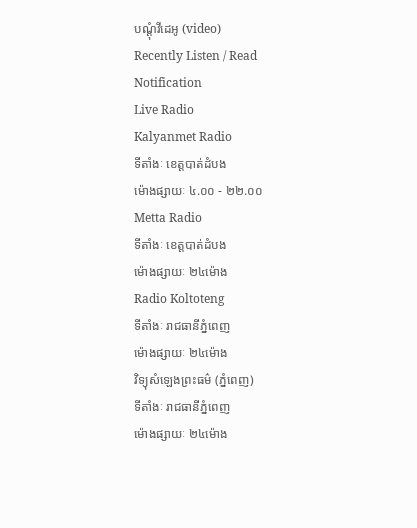បណ្តុំវីដេអូ (video)
Recently Listen / Read
Notification
Live Radio
Kalyanmet Radio
ទីតាំងៈ ខេត្តបាត់ដំបង
ម៉ោងផ្សាយៈ ៤.០០ - ២២.០០
Metta Radio
ទីតាំងៈ ខេត្តបាត់ដំបង
ម៉ោងផ្សាយៈ ២៤ម៉ោង
Radio Koltoteng
ទីតាំងៈ រាជធានីភ្នំពេញ
ម៉ោងផ្សាយៈ ២៤ម៉ោង
វិទ្យុសំឡេងព្រះធម៌ (ភ្នំពេញ)
ទីតាំងៈ រាជធានីភ្នំពេញ
ម៉ោងផ្សាយៈ ២៤ម៉ោង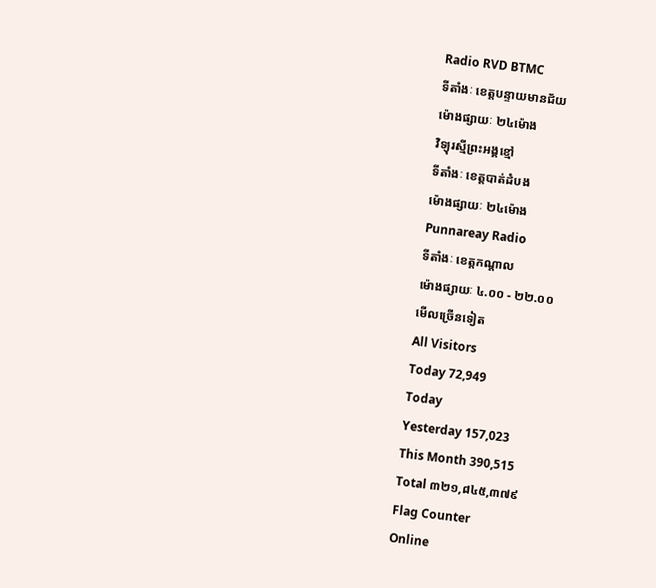Radio RVD BTMC
ទីតាំងៈ ខេត្តបន្ទាយមានជ័យ
ម៉ោងផ្សាយៈ ២៤ម៉ោង
វិទ្យុរស្មីព្រះអង្គខ្មៅ
ទីតាំងៈ ខេត្តបាត់ដំបង
ម៉ោងផ្សាយៈ ២៤ម៉ោង
Punnareay Radio
ទីតាំងៈ ខេត្តកណ្តាល
ម៉ោងផ្សាយៈ ៤.០០ - ២២.០០
មើលច្រើនទៀត
All Visitors
Today 72,949
Today
Yesterday 157,023
This Month 390,515
Total ៣២១,៨៤៥,៣៧៩
Flag Counter
Online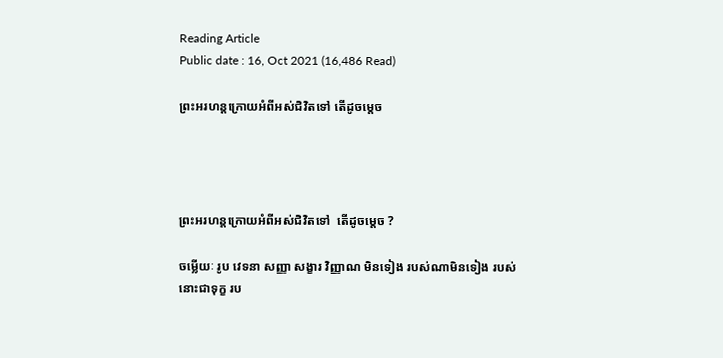Reading Article
Public date : 16, Oct 2021 (16,486 Read)

ព្រះអរហន្តក្រោយអំពីអស់ជិវិតទៅ តើដូចម្តេច




ព្រះអរហន្តក្រោយអំពីអស់ជិវិតទៅ  តើដូចម្តេច ?

ចម្លើយៈ រូប វេទនា សញ្ញា សង្ខារ វិញ្ញាណ មិនទៀង របស់ណាមិនទៀង របស់នោះជាទុក្ខ រប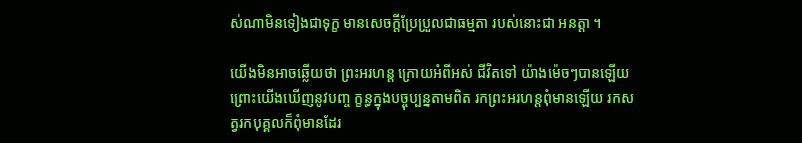ស់ណាមិនទៀងជាទុក្ខ មានសេចក្តីប្រែប្រួលជាធម្មតា របស់នោះជា អនត្តា ។

យើងមិនអាចឆ្លើយថា ព្រះអរហន្ត ក្រោយអំពីអស់ ជីវិតទៅ យ៉ាងម៉េចៗបានឡើយ ព្រោះយើងឃើញនូវបញ្ច ក្ខន្ធក្នុងបច្ចុប្បន្នតាមពិត រកព្រះអរហន្តពុំមានឡើយ រកសត្វរកបុគ្គលក៏ពុំមានដែរ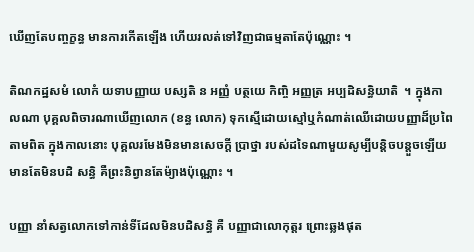ឃើញតែបញ្ចក្ខន្ធ មានការកើតឡើង ហើយរលត់ទៅវិញជាធម្មតាតែប៉ុណ្ណោះ ។

តិណកដ្ឋសមំ លោកំ យទាបញ្ញាយ បស្សតិ ន អញ្ញំ បត្ថយេ កិញ្ចិ អញ្ញត្រ អប្បដិសន្ធិយាតិ  ។ ក្នុងកាលណា បុគ្គលពិចារណាឃើញលោក (ខន្ធ លោក) ទុកស្មើដោយស្មៅឬកំណាត់ឈើដោយបញ្ញាដ៏ប្រពៃ តាមពិត ក្នុងកាលនោះ បុគ្គលរមែងមិនមានសេចក្តី ប្រាថ្នា របស់ដទៃណាមួយសូម្បីបន្តិចបន្តួចឡើយ មានតែមិនបដិ សន្ធិ គឺព្រះនិព្វានតែម៉្យាងប៉ុណ្ណោះ ។

បញ្ញា នាំសត្វលោកទៅកាន់ទីដែលមិនបដិសន្ធិ គឺ បញ្ញាជាលោកុត្តរ ព្រោះឆ្លងផុត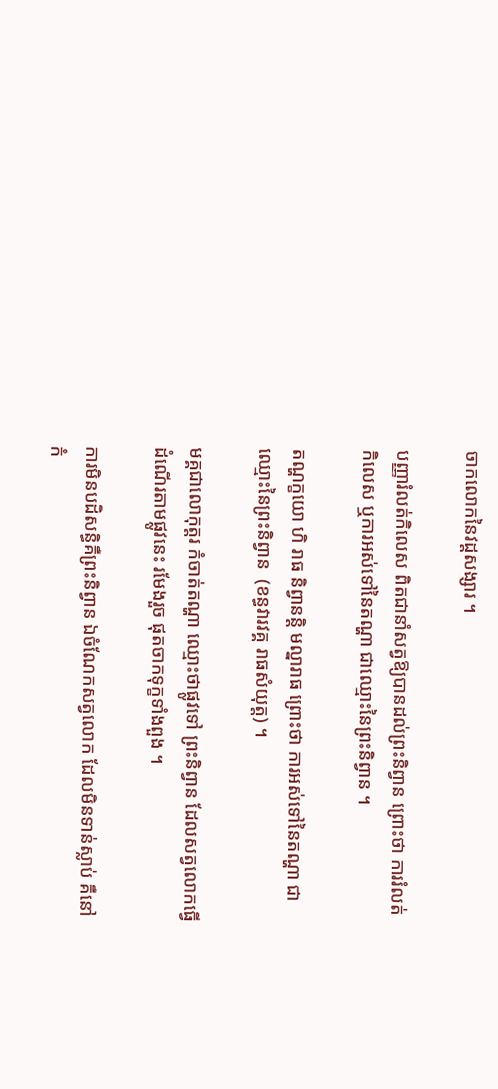ចាកលោកនៃវដ្តសង្សារ ។

បញ្ញារំលត់កិលេស ពិតជានាំសត្វឱ្យបានដល់ព្រះនិព្វាន ព្រោះថា ការរំលត់កិលេស ឬការអស់ទៅនៃតណ្ហា ជាឈ្មោះនៃព្រះនិព្វាន ។

តណ្ហក្ខយោ ហិ រាធ និព្វានន្តិ មល្នារាធ ព្រោះថា ការអស់ទៅនៃតណ្ហា ជាឈ្មោះនៃព្រះនិព្វាន  (ខន្ធវារវគ្គ រាធសំយុត្ត) ។

មគ្គជាលោកុត្តរ កំចាត់តណ្ហា ឈ្មោះថាផ្លូវទៅ ព្រះនិព្វាន ដែលសត្វលោកធ្វើដំណើរតាមផ្លូវនេះ រមែងរួច ផុតចាកទុក្ខទាំងពួង ។

ការមិនបដិសន្ធិគឺព្រះនិព្វាន ឯចំណែកសត្វលោក ដែលមិនទាន់ស្លាប់ គឺនៅកំ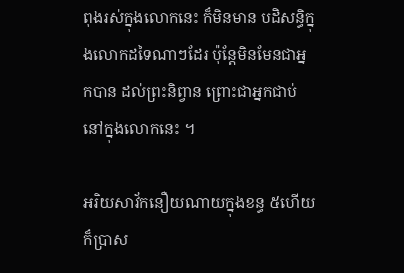ពុងរស់ក្នុងលោកនេះ ក៏មិនមាន បដិសន្ធិក្នុងលោកដទៃណាៗដែរ ប៉ុន្តែមិនមែនជាអ្នកបាន ដល់ព្រះនិព្វាន ព្រោះជាអ្នកជាប់នៅក្នុងលោកនេះ ។

អរិយសាវ័កនឿយណាយក្នុងខន្ធ ៥ហើយ ក៏ប្រាស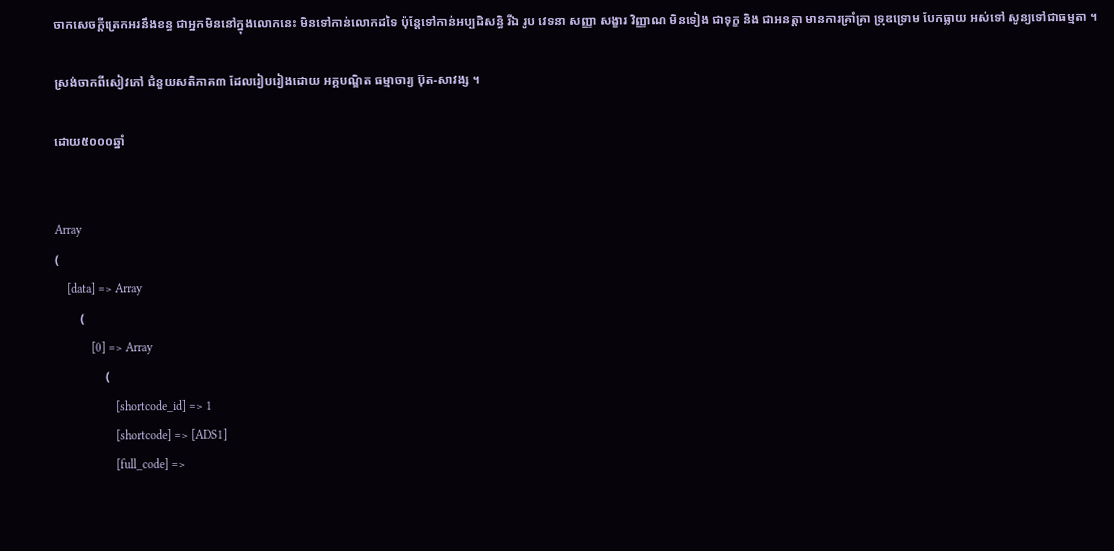ចាកសេចក្តីត្រេកអរនឹងខន្ធ ជាអ្នកមិននៅក្នុងលោកនេះ មិនទៅកាន់លោកដទៃ ប៉ុន្តែទៅកាន់អប្បដិសន្ធិ រីឯ រូប វេទនា សញ្ញា សង្ខារ វិញ្ញាណ មិនទៀង ជាទុក្ខ និង ជាអនត្តា មានការគ្រាំគ្រា ទ្រុឌទ្រោម បែកធ្លាយ អស់ទៅ សូន្យទៅជាធម្មតា ។

ស្រង់ចាកពីសៀវភៅ ជំនួយសតិភាគ៣ ដែលរៀបរៀងដោយ អគ្គបណ្ឌិត ធម្មាចារ្យ ប៊ុត-សាវង្ស ។

ដោយ៥០០០ឆ្នាំ


Array
(
    [data] => Array
        (
            [0] => Array
                (
                    [shortcode_id] => 1
                    [shortcode] => [ADS1]
                    [full_code] =>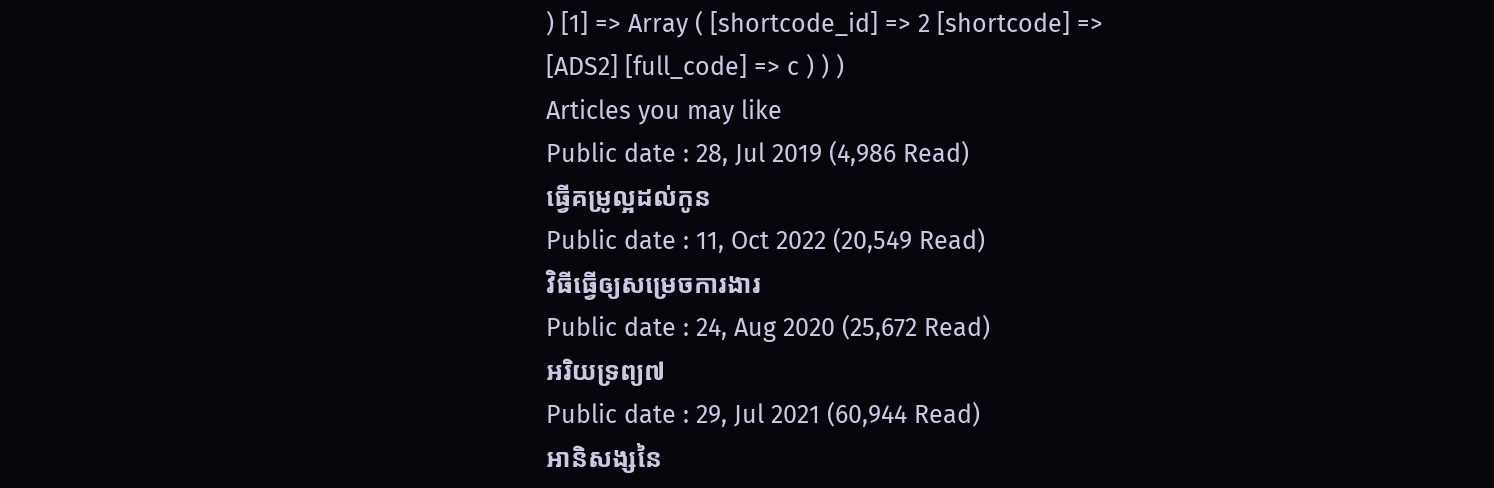) [1] => Array ( [shortcode_id] => 2 [shortcode] => [ADS2] [full_code] => c ) ) )
Articles you may like
Public date : 28, Jul 2019 (4,986 Read)
ធ្វើគម្រូល្អដល់កូន
Public date : 11, Oct 2022 (20,549 Read)
វិធីធ្វើឲ្យសម្រេចការងារ
Public date : 24, Aug 2020 (25,672 Read)
អរិយទ្រព្យ៧
Public date : 29, Jul 2021 (60,944 Read)
អានិសង្សនៃ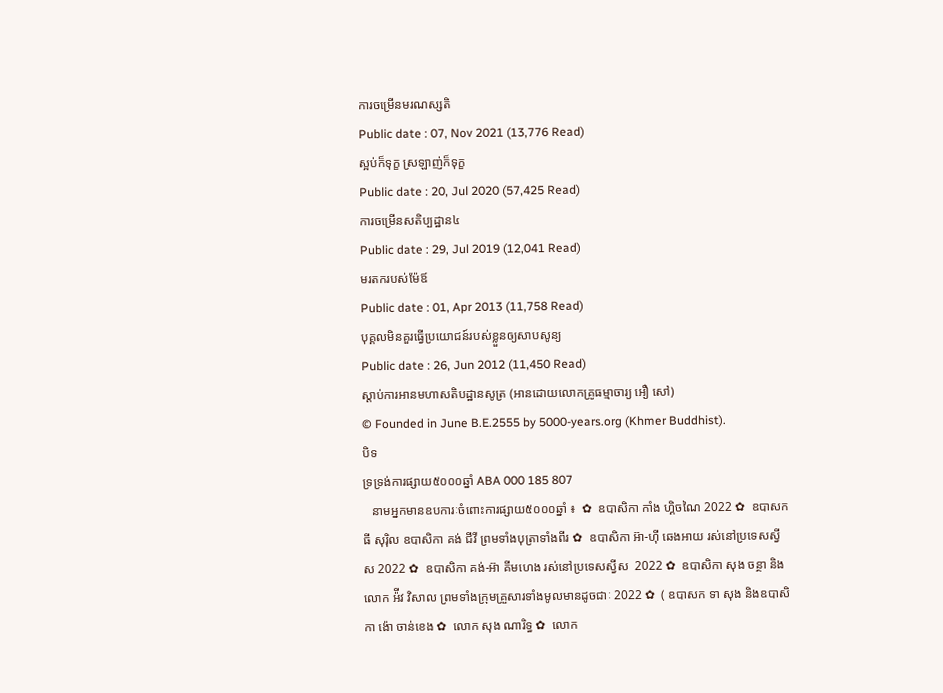ការចម្រើនមរណស្សតិ
Public date : 07, Nov 2021 (13,776 Read)
ស្អប់ក៏ទុក្ខ ស្រឡាញ់ក៏ទុក្ខ
Public date : 20, Jul 2020 (57,425 Read)
ការចម្រើនសតិប្បដ្ឋាន៤
Public date : 29, Jul 2019 (12,041 Read)
មរតករបស់ម៉ែឪ
Public date : 01, Apr 2013 (11,758 Read)
បុគ្គលមិនគួរធ្វើប្រយោជន៍របស់ខ្លួនឲ្យសាបសូន្យ
Public date : 26, Jun 2012 (11,450 Read)
ស្តាប់ការអានមហាសតិបដ្ឋានសូត្រ (អានដោយលោកគ្រូធម្មាចារ្យ អឿ សៅ)
© Founded in June B.E.2555 by 5000-years.org (Khmer Buddhist).
បិទ
ទ្រទ្រង់ការផ្សាយ៥០០០ឆ្នាំ ABA 000 185 807
   នាមអ្នកមានឧបការៈចំពោះការផ្សាយ៥០០០ឆ្នាំ ៖  ✿  ឧបាសិកា កាំង ហ្គិចណៃ 2022 ✿  ឧបាសក ធី សុរ៉ិល ឧបាសិកា គង់ ជីវី ព្រមទាំងបុត្រាទាំងពីរ ✿  ឧបាសិកា អ៊ា-ហុី ឆេងអាយ រស់នៅប្រទេសស្វីស 2022 ✿  ឧបាសិកា គង់-អ៊ា គីមហេង រស់នៅប្រទេសស្វីស  2022 ✿  ឧបាសិកា សុង ចន្ថា និង លោក អ៉ីវ វិសាល ព្រមទាំងក្រុមគ្រួសារទាំងមូលមានដូចជាៈ 2022 ✿  ( ឧបាសក ទា សុង និងឧបាសិកា ង៉ោ ចាន់ខេង ✿  លោក សុង ណារិទ្ធ ✿  លោក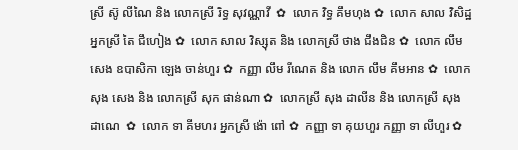ស្រី ស៊ូ លីណៃ និង លោកស្រី រិទ្ធ សុវណ្ណាវី  ✿  លោក វិទ្ធ គឹមហុង ✿  លោក សាល វិសិដ្ឋ អ្នកស្រី តៃ ជឹហៀង ✿  លោក សាល វិស្សុត និង លោកស្រី ថាង ជឹងជិន ✿  លោក លឹម សេង ឧបាសិកា ឡេង ចាន់ហួរ ✿  កញ្ញា លឹម រីណេត និង លោក លឹម គឹមអាន ✿  លោក សុង សេង និង លោកស្រី សុក ផាន់ណា ✿  លោកស្រី សុង ដាលីន និង លោកស្រី សុង ដាណេ  ✿  លោក ទា គីមហរ អ្នកស្រី ង៉ោ ពៅ ✿  កញ្ញា ទា គុយហួរ កញ្ញា ទា លីហួរ ✿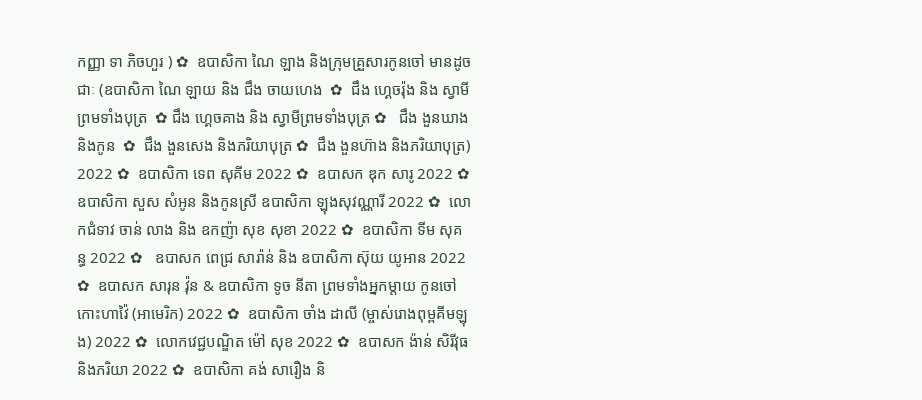កញ្ញា ទា ភិចហួរ ) ✿  ឧបាសិកា ណៃ ឡាង និងក្រុមគ្រួសារកូនចៅ មានដូចជាៈ (ឧបាសិកា ណៃ ឡាយ និង ជឹង ចាយហេង  ✿  ជឹង ហ្គេចរ៉ុង និង ស្វាមីព្រមទាំងបុត្រ  ✿ ជឹង ហ្គេចគាង និង ស្វាមីព្រមទាំងបុត្រ ✿   ជឹង ងួនឃាង និងកូន  ✿  ជឹង ងួនសេង និងភរិយាបុត្រ ✿  ជឹង ងួនហ៊ាង និងភរិយាបុត្រ)  2022 ✿  ឧបាសិកា ទេព សុគីម 2022 ✿  ឧបាសក ឌុក សារូ 2022 ✿  ឧបាសិកា សួស សំអូន និងកូនស្រី ឧបាសិកា ឡុងសុវណ្ណារី 2022 ✿  លោកជំទាវ ចាន់ លាង និង ឧកញ៉ា សុខ សុខា 2022 ✿  ឧបាសិកា ទីម សុគន្ធ 2022 ✿   ឧបាសក ពេជ្រ សារ៉ាន់ និង ឧបាសិកា ស៊ុយ យូអាន 2022 ✿  ឧបាសក សារុន វ៉ុន & ឧបាសិកា ទូច នីតា ព្រមទាំងអ្នកម្តាយ កូនចៅ កោះហាវ៉ៃ (អាមេរិក) 2022 ✿  ឧបាសិកា ចាំង ដាលី (ម្ចាស់រោងពុម្ពគីមឡុង) 2022 ✿  លោកវេជ្ជបណ្ឌិត ម៉ៅ សុខ 2022 ✿  ឧបាសក ង៉ាន់ សិរីវុធ និងភរិយា 2022 ✿  ឧបាសិកា គង់ សារឿង និ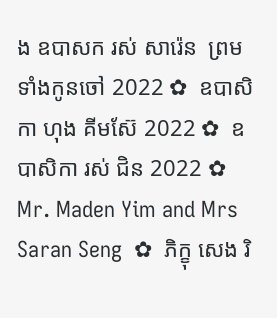ង ឧបាសក រស់ សារ៉េន  ព្រមទាំងកូនចៅ 2022 ✿  ឧបាសិកា ហុង គីមស៊ែ 2022 ✿  ឧបាសិកា រស់ ជិន 2022 ✿  Mr. Maden Yim and Mrs Saran Seng  ✿  ភិក្ខុ សេង រិ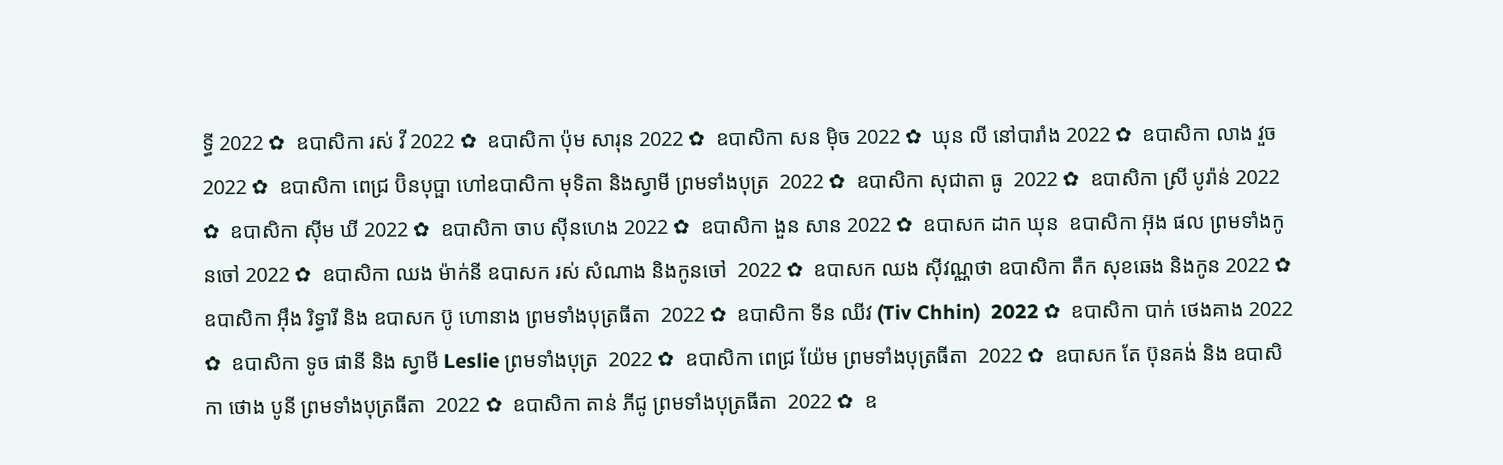ទ្ធី 2022 ✿  ឧបាសិកា រស់ វី 2022 ✿  ឧបាសិកា ប៉ុម សារុន 2022 ✿  ឧបាសិកា សន ម៉ិច 2022 ✿  ឃុន លី នៅបារាំង 2022 ✿  ឧបាសិកា លាង វួច  2022 ✿  ឧបាសិកា ពេជ្រ ប៊ិនបុប្ផា ហៅឧបាសិកា មុទិតា និងស្វាមី ព្រមទាំងបុត្រ  2022 ✿  ឧបាសិកា សុជាតា ធូ  2022 ✿  ឧបាសិកា ស្រី បូរ៉ាន់ 2022 ✿  ឧបាសិកា ស៊ីម ឃី 2022 ✿  ឧបាសិកា ចាប ស៊ីនហេង 2022 ✿  ឧបាសិកា ងួន សាន 2022 ✿  ឧបាសក ដាក ឃុន  ឧបាសិកា អ៊ុង ផល ព្រមទាំងកូនចៅ 2022 ✿  ឧបាសិកា ឈង ម៉ាក់នី ឧបាសក រស់ សំណាង និងកូនចៅ  2022 ✿  ឧបាសក ឈង សុីវណ្ណថា ឧបាសិកា តឺក សុខឆេង និងកូន 2022 ✿  ឧបាសិកា អុឹង រិទ្ធារី និង ឧបាសក ប៊ូ ហោនាង ព្រមទាំងបុត្រធីតា  2022 ✿  ឧបាសិកា ទីន ឈីវ (Tiv Chhin)  2022 ✿  ឧបាសិកា បាក់ ថេងគាង 2022 ✿  ឧបាសិកា ទូច ផានី និង ស្វាមី Leslie ព្រមទាំងបុត្រ  2022 ✿  ឧបាសិកា ពេជ្រ យ៉ែម ព្រមទាំងបុត្រធីតា  2022 ✿  ឧបាសក តែ ប៊ុនគង់ និង ឧបាសិកា ថោង បូនី ព្រមទាំងបុត្រធីតា  2022 ✿  ឧបាសិកា តាន់ ភីជូ ព្រមទាំងបុត្រធីតា  2022 ✿  ឧ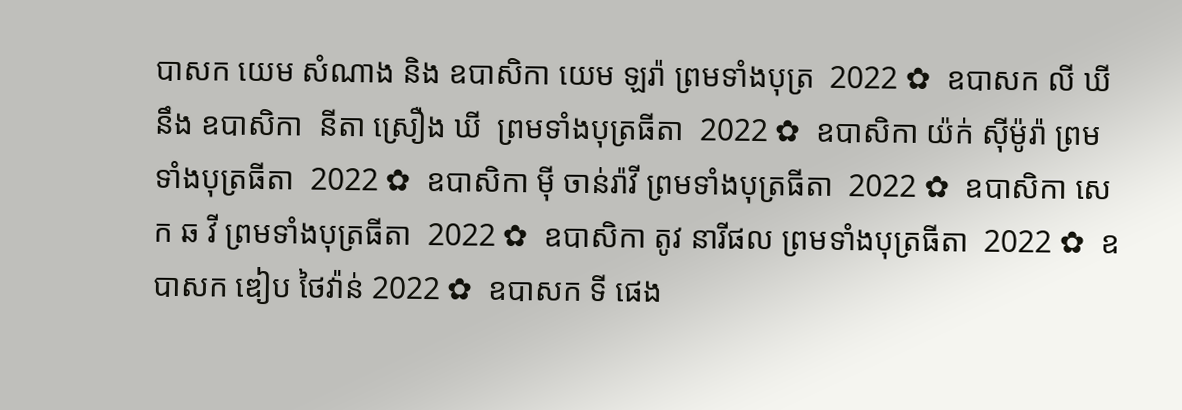បាសក យេម សំណាង និង ឧបាសិកា យេម ឡរ៉ា ព្រមទាំងបុត្រ  2022 ✿  ឧបាសក លី ឃី នឹង ឧបាសិកា  នីតា ស្រឿង ឃី  ព្រមទាំងបុត្រធីតា  2022 ✿  ឧបាសិកា យ៉ក់ សុីម៉ូរ៉ា ព្រមទាំងបុត្រធីតា  2022 ✿  ឧបាសិកា មុី ចាន់រ៉ាវី ព្រមទាំងបុត្រធីតា  2022 ✿  ឧបាសិកា សេក ឆ វី ព្រមទាំងបុត្រធីតា  2022 ✿  ឧបាសិកា តូវ នារីផល ព្រមទាំងបុត្រធីតា  2022 ✿  ឧបាសក ឌៀប ថៃវ៉ាន់ 2022 ✿  ឧបាសក ទី ផេង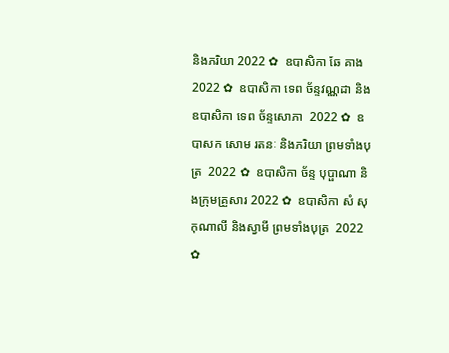និងភរិយា 2022 ✿  ឧបាសិកា ឆែ គាង 2022 ✿  ឧបាសិកា ទេព ច័ន្ទវណ្ណដា និង ឧបាសិកា ទេព ច័ន្ទសោភា  2022 ✿  ឧបាសក សោម រតនៈ និងភរិយា ព្រមទាំងបុត្រ  2022 ✿  ឧបាសិកា ច័ន្ទ បុប្ផាណា និងក្រុមគ្រួសារ 2022 ✿  ឧបាសិកា សំ សុកុណាលី និងស្វាមី ព្រមទាំងបុត្រ  2022 ✿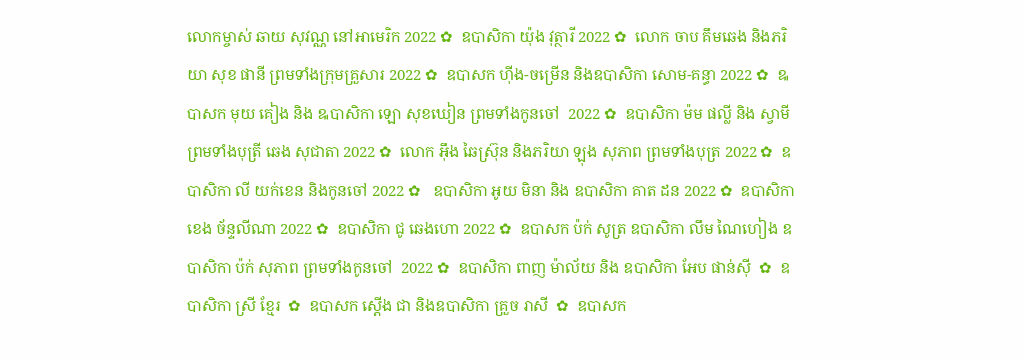លោកម្ចាស់ ឆាយ សុវណ្ណ នៅអាមេរិក 2022 ✿  ឧបាសិកា យ៉ុង វុត្ថារី 2022 ✿  លោក ចាប គឹមឆេង និងភរិយា សុខ ផានី ព្រមទាំងក្រុមគ្រួសារ 2022 ✿  ឧបាសក ហ៊ីង-ចម្រើន និងឧបាសិកា សោម-គន្ធា 2022 ✿  ឩបាសក មុយ គៀង និង ឩបាសិកា ឡោ សុខឃៀន ព្រមទាំងកូនចៅ  2022 ✿  ឧបាសិកា ម៉ម ផល្លី និង ស្វាមី ព្រមទាំងបុត្រី ឆេង សុជាតា 2022 ✿  លោក អ៊ឹង ឆៃស្រ៊ុន និងភរិយា ឡុង សុភាព ព្រមទាំងបុត្រ 2022 ✿  ឧបាសិកា លី យក់ខេន និងកូនចៅ 2022 ✿   ឧបាសិកា អូយ មិនា និង ឧបាសិកា គាត ដន 2022 ✿  ឧបាសិកា ខេង ច័ន្ទលីណា 2022 ✿  ឧបាសិកា ជូ ឆេងហោ 2022 ✿  ឧបាសក ប៉ក់ សូត្រ ឧបាសិកា លឹម ណៃហៀង ឧបាសិកា ប៉ក់ សុភាព ព្រមទាំងកូនចៅ  2022 ✿  ឧបាសិកា ពាញ ម៉ាល័យ និង ឧបាសិកា អែប ផាន់ស៊ី  ✿  ឧបាសិកា ស្រី ខ្មែរ  ✿  ឧបាសក ស្តើង ជា និងឧបាសិកា គ្រួច រាសី  ✿  ឧបាសក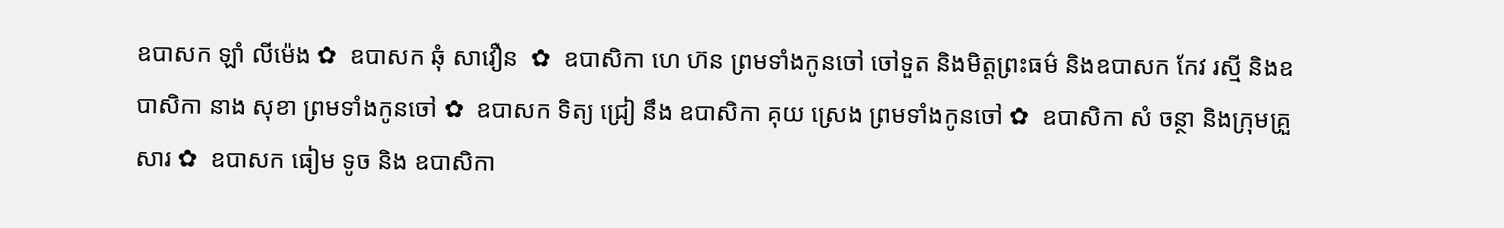ឧបាសក ឡាំ លីម៉េង ✿  ឧបាសក ឆុំ សាវឿន  ✿  ឧបាសិកា ហេ ហ៊ន ព្រមទាំងកូនចៅ ចៅទួត និងមិត្តព្រះធម៌ និងឧបាសក កែវ រស្មី និងឧបាសិកា នាង សុខា ព្រមទាំងកូនចៅ ✿  ឧបាសក ទិត្យ ជ្រៀ នឹង ឧបាសិកា គុយ ស្រេង ព្រមទាំងកូនចៅ ✿  ឧបាសិកា សំ ចន្ថា និងក្រុមគ្រួសារ ✿  ឧបាសក ធៀម ទូច និង ឧបាសិកា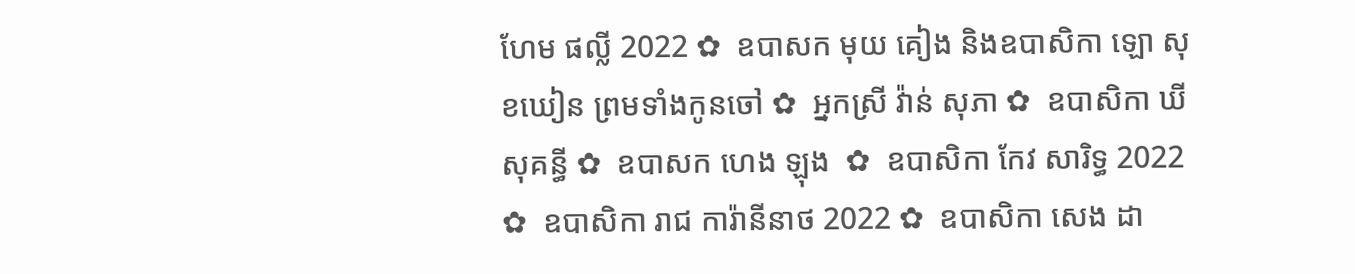ហែម ផល្លី 2022 ✿  ឧបាសក មុយ គៀង និងឧបាសិកា ឡោ សុខឃៀន ព្រមទាំងកូនចៅ ✿  អ្នកស្រី វ៉ាន់ សុភា ✿  ឧបាសិកា ឃី សុគន្ធី ✿  ឧបាសក ហេង ឡុង  ✿  ឧបាសិកា កែវ សារិទ្ធ 2022 ✿  ឧបាសិកា រាជ ការ៉ានីនាថ 2022 ✿  ឧបាសិកា សេង ដា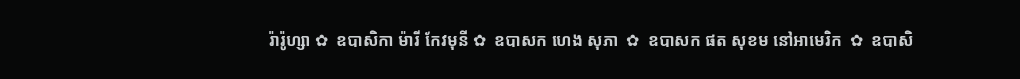រ៉ារ៉ូហ្សា ✿  ឧបាសិកា ម៉ារី កែវមុនី ✿  ឧបាសក ហេង សុភា  ✿  ឧបាសក ផត សុខម នៅអាមេរិក  ✿  ឧបាសិ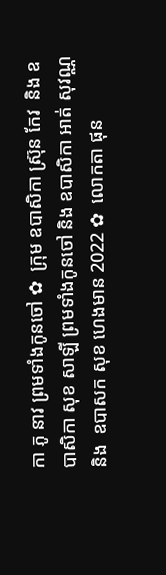កា ភូ នាវ ព្រមទាំងកូនចៅ ✿  ក្រុម ឧបាសិកា ស្រ៊ុន កែវ  និង ឧបាសិកា សុខ សាឡី ព្រមទាំងកូនចៅ និង ឧបាសិកា អាត់ សុវណ្ណ និង  ឧបាសក សុខ ហេងមាន 2022 ✿  លោកតា ផុន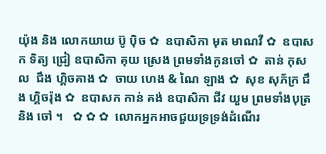យ៉ុង និង លោកយាយ ប៊ូ ប៉ិច ✿  ឧបាសិកា មុត មាណវី ✿  ឧបាសក ទិត្យ ជ្រៀ ឧបាសិកា គុយ ស្រេង ព្រមទាំងកូនចៅ ✿  តាន់ កុសល  ជឹង ហ្គិចគាង ✿  ចាយ ហេង & ណៃ ឡាង ✿  សុខ សុភ័ក្រ ជឹង ហ្គិចរ៉ុង ✿  ឧបាសក កាន់ គង់ ឧបាសិកា ជីវ យួម ព្រមទាំងបុត្រនិង ចៅ ។   ✿ ✿ ✿  លោកអ្នកអាចជួយទ្រទ្រង់ដំណើរ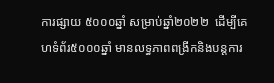ការផ្សាយ ៥០០០ឆ្នាំ សម្រាប់ឆ្នាំ២០២២  ដើម្បីគេហទំព័រ៥០០០ឆ្នាំ មានលទ្ធភាពពង្រីកនិងបន្តការ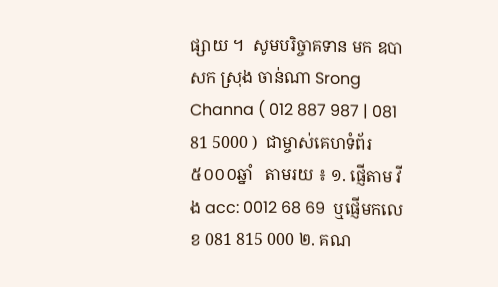ផ្សាយ ។  សូមបរិច្ចាគទាន មក ឧបាសក ស្រុង ចាន់ណា Srong Channa ( 012 887 987 | 081 81 5000 )  ជាម្ចាស់គេហទំព័រ៥០០០ឆ្នាំ   តាមរយ ៖ ១. ផ្ញើតាម វីង acc: 0012 68 69  ឬផ្ញើមកលេខ 081 815 000 ២. គណ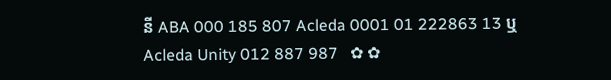នី ABA 000 185 807 Acleda 0001 01 222863 13 ឬ Acleda Unity 012 887 987   ✿ ✿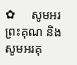✿     សូមអរព្រះគុណ និង សូមអរគុ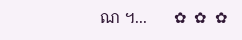ណ ។...       ✿  ✿  ✿